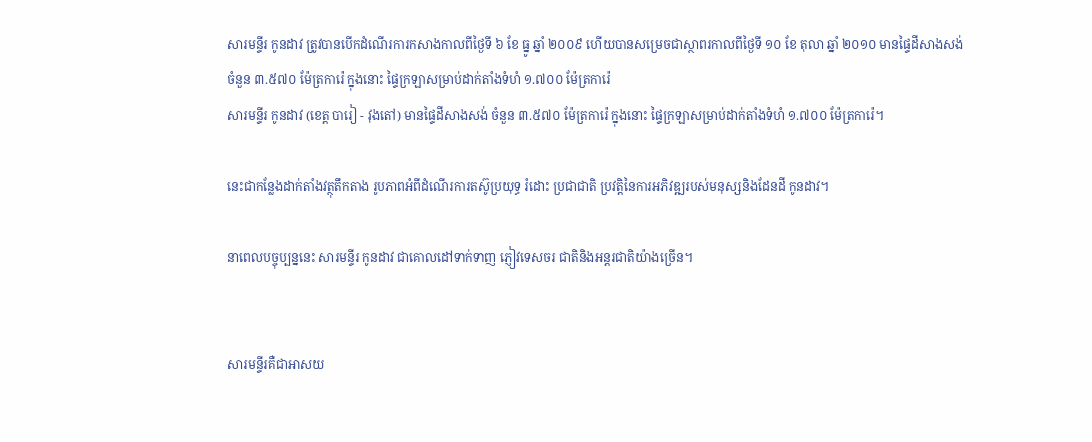សារមន្ទីរ កូនដាវ ត្រូវបានបើកដំណើរការកសាងកាលពីថ្ងៃទី ៦ ខែ ធ្នូ ឆ្នាំ ២០០៩ ហើយបានសម្រេចជាស្ថាពរកាលពីថ្ងៃទី ១០ ខែ តុលា ឆ្នាំ ២០១០ មានផ្ទៃដីសាងសង់ចំនួន ៣.៥៧០ ម៉ែត្រការ៉េ ក្នុងនោះ ផ្ទៃក្រឡាសម្រាប់ដាក់តាំងទំហំ ១.៧០០ ម៉ែត្រការ៉េ
សារមន្ទីរ កូនដាវ (ខេត្ត បារៀ - វុងតៅ) មានផ្ទៃដីសាងសង់ ចំនួន ៣.៥៧០ ម៉ែត្រការ៉េ ក្នុងនោះ ផ្ទៃក្រឡាសម្រាប់ដាក់តាំងទំហំ ១.៧០០ ម៉ែត្រការ៉េ។

នេះជាកន្លែងដាក់តាំងវត្ថុតឹកតាង រូបភាពអំពីដំណើរការតស៊ូប្រយុទ្ធ រំដោះ ប្រជាជាតិ ប្រវត្តិនៃការអភិវឌ្ឍរបស់មនុស្សនិងដែនដី កូនដាវ។

នាពេលបច្ចុប្បន្ននេះ សារមន្ទីរ កូនដាវ ជាគោលដៅទាក់ទាញ ភ្ញៀវទេសចរ ជាតិនិងអន្តរជាតិយ៉ាងច្រើន។


សារមន្ទីរគឺជាអាសយ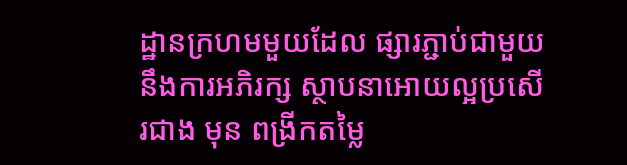ដ្ឋានក្រហមមួយដែល ផ្សារភ្ជាប់ជាមួយនឹងការអភិរក្ស ស្ថាបនាអោយល្អប្រសើរជាង មុន ពង្រីកតម្លៃ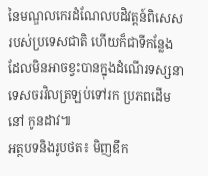នៃមណ្ឌលកេរដំណែលបដិវត្តន៍ពិសេសរបស់ប្រទេសជាតិ ហើយក៏ជាទីកន្លែង ដែលមិនអាចខ្វះបានក្នុងដំណើរទស្សនា ទេសចរវិលត្រឡប់ទៅរក ប្រភពដើម នៅ កូនដាវ៕
អត្ថបទនិងរូបថត៖ មិញឌឹក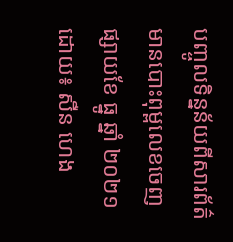បញ្ចូលទិន្នន័យពីសារព័ត៌មានបោះពុម្ពលេខចេញផ្សាយខែ ធ្នូ ឆ្នាំ ២០២១ ដោយ៖ សឺន ហេង